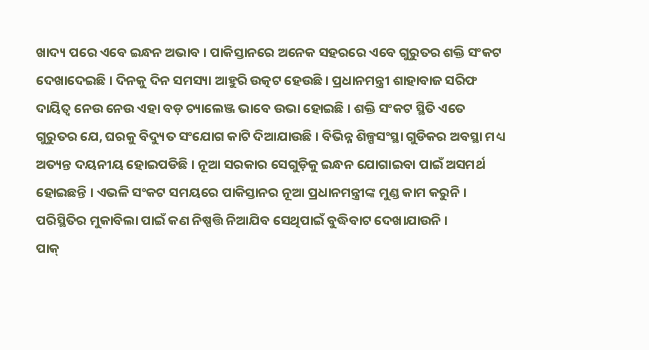ଖାଦ୍ୟ ପରେ ଏବେ ଇନ୍ଧନ ଅଭାବ । ପାକିସ୍ତାନରେ ଅନେକ ସହରରେ ଏବେ ଗୁରୁତର ଶକ୍ତି ସଂକଟ ଦେଖାଦେଇଛି । ଦିନକୁ ଦିନ ସମସ୍ୟା ଆହୁରି ଉତ୍କଟ ହେଉଛି । ପ୍ରଧାନମନ୍ତ୍ରୀ ଶାହାବାଜ ସରିଫ ଦାୟିତ୍ୱ ନେଉ ନେଉ ଏହା ବଡ଼ ଚ୍ୟାଲେଞ୍ଜ ଭାବେ ଉଭା ହୋଇଛି । ଶକ୍ତି ସଂକଟ ସ୍ଥିତି ଏତେ ଗୁରୁତର ଯେ, ଘରକୁ ବିଦ୍ୟୁତ ସଂଯୋଗ କାଟି ଦିଆଯାଉଛି । ବିଭିନ୍ନ ଶିଳ୍ପସଂସ୍ଥା ଗୁଡିକର ଅବସ୍ଥା ମଧ୍ୟ ଅତ୍ୟନ୍ତ ଦୟନୀୟ ହୋଇପଡିଛି । ନୂଆ ସରକାର ସେଗୁଡ଼ିକୁ ଇନ୍ଧନ ଯୋଗାଇବା ପାଇଁ ଅସମର୍ଥ ହୋଇଛନ୍ତି । ଏଭଳି ସଂକଟ ସମୟରେ ପାକିସ୍ତାନର ନୂଆ ପ୍ରଧାନମନ୍ତ୍ରୀଙ୍କ ମୁଣ୍ଡ କାମ କରୁନି । ପରିସ୍ଥିତିର ମୁକାବିଲା ପାଇଁ କଣ ନିଷ୍ପତ୍ତି ନିଆଯିବ ସେଥିପାଇଁ ବୁଦ୍ଧିବାଟ ଦେଖାଯାଉନି ।
ପାକ୍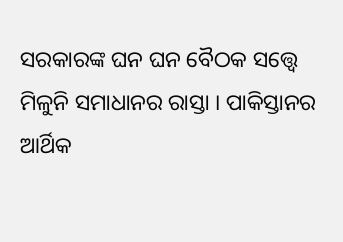ସରକାରଙ୍କ ଘନ ଘନ ବୈଠକ ସତ୍ତ୍ୱେ ମିଳୁନି ସମାଧାନର ରାସ୍ତା । ପାକିସ୍ତାନର ଆର୍ଥିକ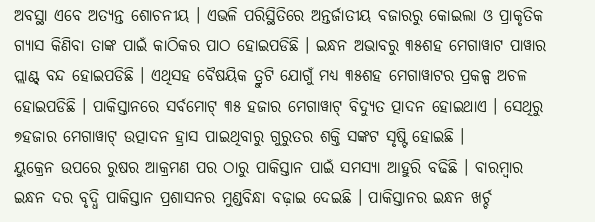ଅବସ୍ଥା ଏବେ ଅତ୍ୟନ୍ତ ଶୋଚନୀୟ । ଏଭଳି ପରିସ୍ଥିତିରେ ଅନ୍ତର୍ଜାତୀୟ ବଜାରରୁ କୋଇଲା ଓ ପ୍ରାକୃତିକ ଗ୍ୟାସ କିଣିବା ତାଙ୍କ ପାଇଁ କାଠିକର ପାଠ ହୋଇପଡିଛି । ଇନ୍ଧନ ଅଭାବରୁ ୩୫ଶହ ମେଗାୱାଟ ପାୱାର ପ୍ଲାଣ୍ଟ୍ ବନ୍ଦ ହୋଇପଡିଛି । ଏଥିସହ ବୈଷୟିକ ତ୍ରୁଟି ଯୋଗୁଁ ମଧ୍ୟ ୩୫ଶହ ମେଗାୱାଟର ପ୍ରକଳ୍ପ ଅଚଳ ହୋଇପଡିଛି । ପାକିସ୍ତାନରେ ସର୍ବମୋଟ୍ ୩୫ ହଜାର ମେଗାୱାଟ୍ ବିଦ୍ୟୁତ ତ୍ପାଦନ ହୋଇଥାଏ । ସେଥିରୁ ୭ହଜାର ମେଗାୱାଟ୍ ଉତ୍ପାଦନ ହ୍ରାସ ପାଇଥିବାରୁ ଗୁରୁତର ଶକ୍ତି ସଙ୍କଟ ସୃଷ୍ଟି ହୋଇଛି ।
ୟୁକ୍ରେନ ଉପରେ ରୁଷର ଆକ୍ରମଣ ପର ଠାରୁ ପାକିସ୍ତାନ ପାଇଁ ସମସ୍ୟା ଆହୁରି ବଢିଛି । ବାରମ୍ବାର ଇନ୍ଧନ ଦର ବୃଦ୍ଧି ପାକିସ୍ତାନ ପ୍ରଶାସନର ମୁଣ୍ଡବିନ୍ଧା ବଢ଼ାଇ ଦେଇଛି । ପାକିସ୍ତାନର ଇନ୍ଧନ ଖର୍ଚ୍ଚ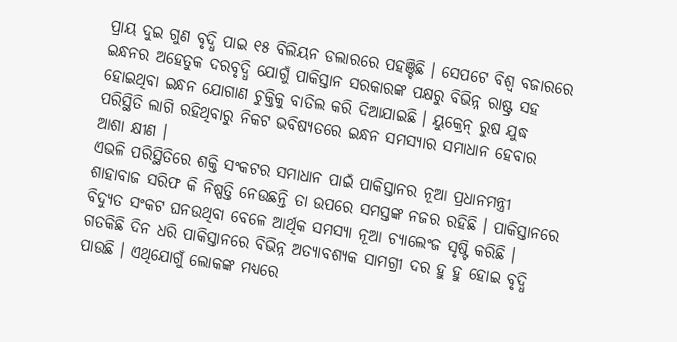ପ୍ରାୟ ଦୁଇ ଗୁଣ ବୃଦ୍ଧି ପାଇ ୧୫ ବିଲିୟନ ଡଲାରରେ ପହଞ୍ଚିଛି । ସେପଟେ ବିଶ୍ୱ ବଜାରରେ ଇନ୍ଧନର ଅହେତୁକ ଦରବୃଦ୍ଧି ଯୋଗୁଁ ପାକିସ୍ତାନ ସରକାରଙ୍କ ପକ୍ଷରୁ ବିଭିନ୍ନ ରାଷ୍ଟ୍ର ସହ ହୋଇଥିବା ଇନ୍ଧନ ଯୋଗାଣ ଚୁକ୍ତିକୁ ବାତିଲ କରି ଦିଆଯାଇଛି । ୟୁକ୍ରେନ୍ ରୁଷ ଯୁଦ୍ଧ ପରିସ୍ଥିତି ଲାଗି ରହିଥିବାରୁ ନିକଟ ଭବିଷ୍ୟତରେ ଇନ୍ଧନ ସମସ୍ୟାର ସମାଧାନ ହେବାର ଆଶା କ୍ଷୀଣ ।
ଏଭଳି ପରିସ୍ଥିତିରେ ଶକ୍ତି ସଂକଟର ସମାଧାନ ପାଇଁ ପାକିସ୍ତାନର ନୂଆ ପ୍ରଧାନମନ୍ତ୍ରୀ ଶାହାବାଜ ସରିଫ କି ନିଷ୍ପତ୍ତି ନେଉଛନ୍ତି ତା ଉପରେ ସମସ୍ତଙ୍କ ନଜର ରହିଛି । ପାକିସ୍ତାନରେ ବିଦ୍ୟୁତ ସଂକଟ ଘନଉଥିବା ବେଳେ ଆର୍ଥିକ ସମସ୍ୟା ନୂଆ ଚ୍ୟାଲେଂଜ ସୃଷ୍ଟି କରିଛି । ଗତକିଛି ଦିନ ଧରି ପାକିସ୍ତାନରେ ବିଭିନ୍ନ ଅତ୍ୟାବଶ୍ୟକ ସାମଗ୍ରୀ ଦର ହୁ ହୁ ହୋଇ ବୃଦ୍ଧି ପାଉଛି । ଏଥିଯୋଗୁଁ ଲୋକଙ୍କ ମଧ୍ୟରେ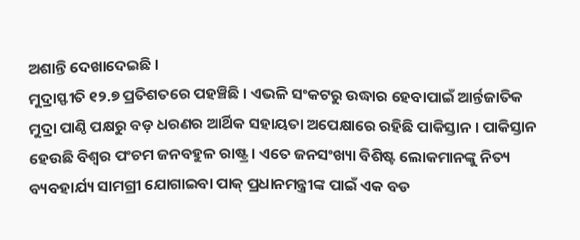ଅଶାନ୍ତି ଦେଖାଦେଇଛି ।
ମୁଦ୍ରାସ୍ଫୀତି ୧୨.୭ ପ୍ରତିଶତରେ ପହଞ୍ଚିଛି । ଏଭଳି ସଂକଟରୁ ଉଦ୍ଧାର ହେବାପାଇଁ ଆର୍ନ୍ତଜାତିକ ମୁଦ୍ରା ପାଣ୍ଠି ପକ୍ଷରୁ ବଡ଼ ଧରଣର ଆର୍ଥିକ ସହାୟତା ଅପେକ୍ଷାରେ ରହିଛି ପାକିସ୍ତାନ । ପାକିସ୍ତାନ ହେଉଛି ବିଶ୍ୱର ପଂଚମ ଜନବହୁଳ ରାଷ୍ଟ୍ର । ଏତେ ଜନସଂଖ୍ୟା ବିଶିଷ୍ଟ ଲୋକମାନଙ୍କୁ ନିତ୍ୟ ବ୍ୟବହାର୍ଯ୍ୟ ସାମଗ୍ରୀ ଯୋଗାଇବା ପାକ୍ ପ୍ରଧାନମନ୍ତ୍ରୀଙ୍କ ପାଇଁ ଏକ ବଡ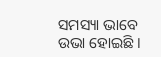ସମସ୍ୟା ଭାବେ ଉଭା ହୋଇଛି ।